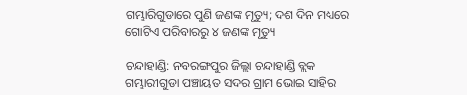ଗମ୍ଭାରିଗୁଡାରେ ପୁଣି ଜଣଙ୍କ ମୃତ୍ୟୁ; ଦଶ ଦିନ ମଧ୍ୟରେ ଗୋଟିଏ ପରିବାରରୁ ୪ ଜଣଙ୍କ ମୃତ୍ୟୁ

ଚନ୍ଦାହାଣ୍ଡି: ନବରଙ୍ଗପୁର ଜିଲ୍ଲା ଚନ୍ଦାହାଣ୍ଡି ବ୍ଲକ ଗମ୍ଭାରୀଗୁଡା ପଞ୍ଚାୟତ ସଦର ଗ୍ରାମ ଭୋଇ ସାହିର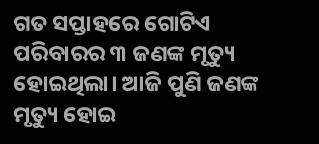ଗତ ସପ୍ତାହରେ ଗୋଟିଏ ପରିବାରର ୩ ଜଣଙ୍କ ମୃତ୍ୟୁ ହୋଇଥିଲା। ଆଜି ପୁଣି ଜଣଙ୍କ ମୃତ୍ୟୁ ହୋଇ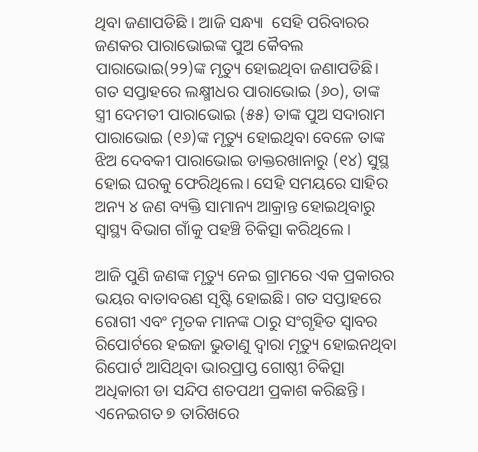ଥିବା ଜଣାପଡିଛି । ଆଜି ସନ୍ଧ୍ୟା  ସେହି ପରିବାରର ଜଣକର ପାରାଭୋଇଙ୍କ ପୁଅ କୈବଲ ପାରାଭୋଇ(୨୨)ଙ୍କ ମୃତ୍ୟୁ ହୋଇଥିବା ଜଣାପଡିଛି। ଗତ ସପ୍ତାହରେ ଲକ୍ଷ୍ମୀଧର ପାରାଭୋଇ (୬୦), ତାଙ୍କ ସ୍ତ୍ରୀ ଦେମତୀ ପାରାଭୋଇ (୫୫) ତାଙ୍କ ପୁଅ ସଦାରାମ ପାରାଭୋଇ (୧୬)ଙ୍କ ମୃତ୍ୟୁ ହୋଇଥିବା ବେଳେ ତାଙ୍କ ଝିଅ ଦେବକୀ ପାରାଭୋଇ ଡାକ୍ତରଖାନାରୁ (୧୪) ସୁସ୍ଥ ହୋଇ ଘରକୁ ଫେରିଥିଲେ। ସେହି ସମୟରେ ସାହିର ଅନ୍ୟ ୪ ଜଣ ବ୍ୟକ୍ତି ସାମାନ୍ୟ ଆକ୍ରାନ୍ତ ହୋଇଥିବାରୁ ସ୍ବାସ୍ଥ୍ୟ ବିଭାଗ ଗାଁକୁ ପହଞ୍ଚି ଚିକିତ୍ସା କରିଥିଲେ ।

ଆଜି ପୁଣି ଜଣଙ୍କ ମୃତ୍ୟୁ ନେଇ ଗ୍ରାମରେ ଏକ ପ୍ରକାରର ଭୟର ବାତାବରଣ ସୃଷ୍ଟି ହୋଇଛି। ଗତ ସପ୍ତାହରେ ରୋଗୀ ଏବଂ ମୃତକ ମାନଙ୍କ ଠାରୁ ସଂଗୃହିତ ସ୍ୱାବର ରିପୋର୍ଟରେ ହଇଜା ଭୁତାଣୁ ଦ୍ୱାରା ମୃତ୍ୟୁ ହୋଇନଥିବା ରିପୋର୍ଟ ଆସିଥିବା ଭାରପ୍ରାପ୍ତ ଗୋଷ୍ଠୀ ଚିକିତ୍ସା ଅଧିକାରୀ ଡା ସନ୍ଦିପ ଶତପଥୀ ପ୍ରକାଶ କରିଛନ୍ତି । ଏନେଇଗତ ୭ ତାରିଖରେ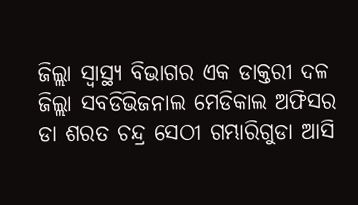ଜିଲ୍ଲା ସ୍ବାସ୍ଥ୍ୟ ବିଭାଗର ଏକ ଡାକ୍ତରୀ ଦଳ ଜିଲ୍ଲା ସବଡିଭିଜନାଲ ମେଡିକାଲ ଅଫିସର ଡା ଶରତ ଚନ୍ଦ୍ର ସେଠୀ ଗମ୍ଭାରିଗୁଡା ଆସି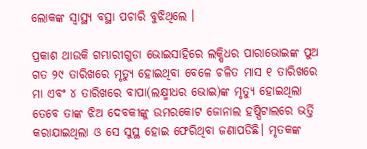ଲୋକଙ୍କ ସ୍ବାସ୍ଥ୍ୟ ବସ୍ଥା ପଚାରି ବୁଝିଥିଲେ ।

ପ୍ରକାଶ ଥାଉକି ଗମ୍ଭାରୀଗୁଡା ଭୋଇସାହିରେ ଲକ୍ଷିଧର ପାରାଭୋଇଙ୍କ ପୁଅ ଗତ ୨୯ ତାରିଖରେ ମୃତ୍ୟୁ ହୋଇଥିବା ବେଳେ ଚଳିତ ମାସ ୧ ତାରିଖରେ ମା ଏବଂ ୪ ତାରିଖରେ ବାପା(ଲକ୍ଷ୍ମୀଧର ଭୋଇ)ଙ୍କ ମୃତ୍ୟୁ ହୋଇଥିଲା ତେବେ ତାଙ୍କ ଝିଅ ଦେବକୀଙ୍କୁ ଉମରକୋଟ ଜୋନାଲ ହଷ୍ପିଟାଲରେ ଭର୍ତ୍ତି କରାଯାଇଥିଲା ଓ ସେ ସୁସ୍ଥ ହୋଇ ଫେରିଥିବା ଜଣାପଡିଛି। ମୃତକଙ୍କ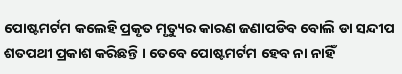ପୋଷ୍ଟମର୍ଟମ କଲେହି ପ୍ରକୃତ ମୃତ୍ୟୁର କାରଣ ଜଣାପଡିବ ବୋଲି ଡା ସନ୍ଦୀପ ଶତପଥୀ ପ୍ରକାଶ କରିଛନ୍ତି । ତେବେ ପୋଷ୍ଟମର୍ଟମ ହେବ ନା ନାହିଁ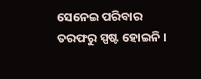ସେନେଇ ପରିବାର ତରଫରୁ ସ୍ପଷ୍ଟ ହୋଇନି ।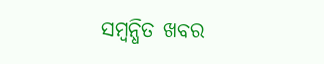ସମ୍ବନ୍ଧିତ ଖବର